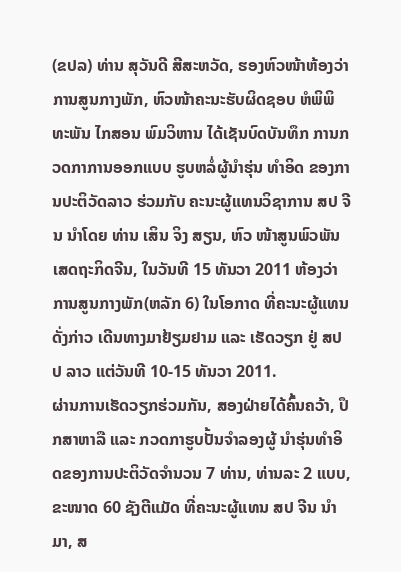(ຂປລ) ທ່ານ ສຸວັນດີ ສີສະຫວັດ, ຮອງຫົວໜ້າຫ້ອງວ່າການສູນກາງພັກ, ຫົວໜ້າຄະນະຮັບຜິດຊອບ ຫໍພິພິທະພັນ ໄກສອນ ພົມວິຫານ ໄດ້ເຊັນບົດບັນທຶກ ການກວດກາການອອກແບບ ຮູບຫລໍ່ຜູ້ນຳຮຸ່ນ ທຳອິດ ຂອງການປະຕິວັດລາວ ຮ່ວມກັບ ຄະນະຜູ້ແທນວິຊາການ ສປ ຈີນ ນຳໂດຍ ທ່ານ ເສິນ ຈິງ ສຽນ, ຫົວ ໜ້າສູນພົວພັນເສດຖະກິດຈີນ, ໃນວັນທີ 15 ທັນວາ 2011 ຫ້ອງວ່າການສູນກາງພັກ(ຫລັກ 6) ໃນໂອກາດ ທີ່ຄະນະຜູ້ແທນດັ່ງກ່າວ ເດີນທາງມາຢ້ຽມຢາມ ແລະ ເຮັດວຽກ ຢູ່ ສປປ ລາວ ແຕ່ວັນທີ 10-15 ທັນວາ 2011.
ຜ່ານການເຮັດວຽກຮ່ວມກັນ, ສອງຝ່າຍໄດ້ຄົ້ນຄວ້າ, ປຶກສາຫາລື ແລະ ກວດກາຮູບປັ້ນຈຳລອງຜູ້ ນຳຮຸ່ນທຳອິດຂອງການປະຕິວັດຈຳນວນ 7 ທ່ານ, ທ່ານລະ 2 ແບບ, ຂະໜາດ 60 ຊັງຕີແມັດ ທີ່ຄະນະຜູ້ແທນ ສປ ຈີນ ນຳມາ, ສ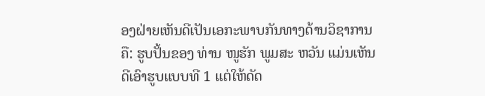ອງຝ່າຍເຫັນດີເປັນເອກະພາບກັນທາງດ້ານວິຊາການຄື: ຮູບປັ້ນຂອງ ທ່ານ ໜູຮັກ ພູມສະ ຫວັນ ແມ່ນເຫັນດີເອົາຮູບແບບທີ 1 ແຕ່ໃຫ້ດັດ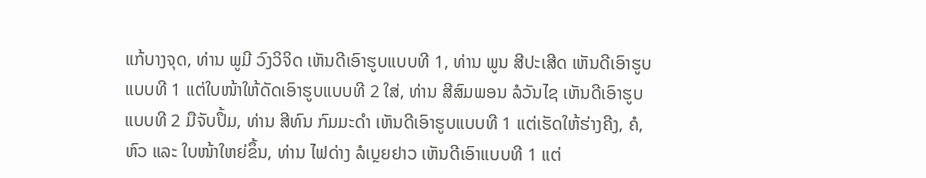ແກ້ບາງຈຸດ, ທ່ານ ພູມີ ວົງວິຈິດ ເຫັນດີເອົາຮູບແບບທີ 1, ທ່ານ ພູນ ສີປະເສີດ ເຫັນດີເອົາຮູບແບບທີ 1 ແຕ່ໃບໜ້າໃຫ້ດັດເອົາຮູບແບບທີ 2 ໃສ່, ທ່ານ ສີສົມພອນ ລໍວັນໄຊ ເຫັນດີເອົາຮູບແບບທີ 2 ມືຈັບປຶ້ມ, ທ່ານ ສີທົນ ກົມມະດຳ ເຫັນດີເອົາຮູບແບບທີ 1 ແຕ່ເຮັດໃຫ້ຮ່າງຄີງ, ຄໍ, ຫົວ ແລະ ໃບໜ້າໃຫຍ່ຂຶ້ນ, ທ່ານ ໄຟດ່າງ ລໍເບຼຍຢາວ ເຫັນດີເອົາແບບທີ 1 ແຕ່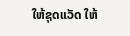ໃຫ້ຊຸດແວັດ ໃຫ້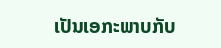ເປັນເອກະພາບກັບ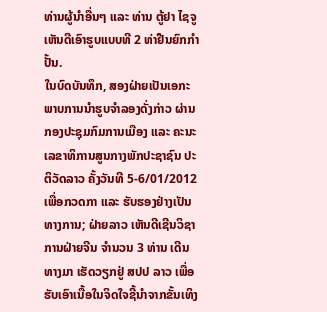ທ່ານຜູ້ນຳອື່ນໆ ແລະ ທ່ານ ຕູ້ຢາ ໄຊຈູ ເຫັນດີເອົາຮູບແບບທີ 2 ທ່າຢືນຍົກກຳປັ້ນ.
ໃນບົດບັນທຶກ, ສອງຝ່າຍເປັນເອກະພາບການນຳຮູບຈຳລອງດັ່ງກ່າວ ຜ່ານກອງປະຊຸມກົມການເມືອງ ແລະ ຄະນະເລຂາທິການສູນກາງພັກປະຊາຊົນ ປະຕິວັດລາວ ຄັ້ງວັນທີ 5-6/01/2012 ເພື່ອກວດກາ ແລະ ຮັບຮອງຢ່າງເປັນທາງການ; ຝ່າຍລາວ ເຫັນດີເຊີນວິຊາການຝ່າຍຈີນ ຈຳນວນ 3 ທ່ານ ເດີນທາງມາ ເຮັດວຽກຢູ່ ສປປ ລາວ ເພື່ອຮັບເອົາເນື້ອໃນຈິດໃຈຊີ້ນຳຈາກຂັ້ນເທິງ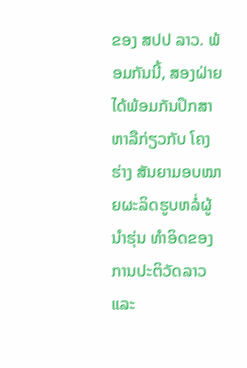ຂອງ ສປປ ລາວ. ພ້ອມກັນນີ້, ສອງຝ່າຍ ໄດ້ພ້ອມກັນປຶກສາຫາລືກ່ຽວກັບ ໂຄງຮ່າງ ສັນຍາມອບໝາຍຜະລິດຮູບຫລໍ່ຜູ້ນຳຮຸ່ນ ທຳອິດຂອງການປະຕິວັດລາວ ແລະ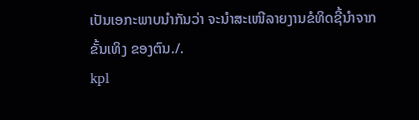ເປັນເອກະພາບນຳກັນວ່າ ຈະນຳສະເໜີລາຍງານຂໍທິດຊີ້ນຳຈາກ ຂັ້ນເທິງ ຂອງຕົນ./.
kpl